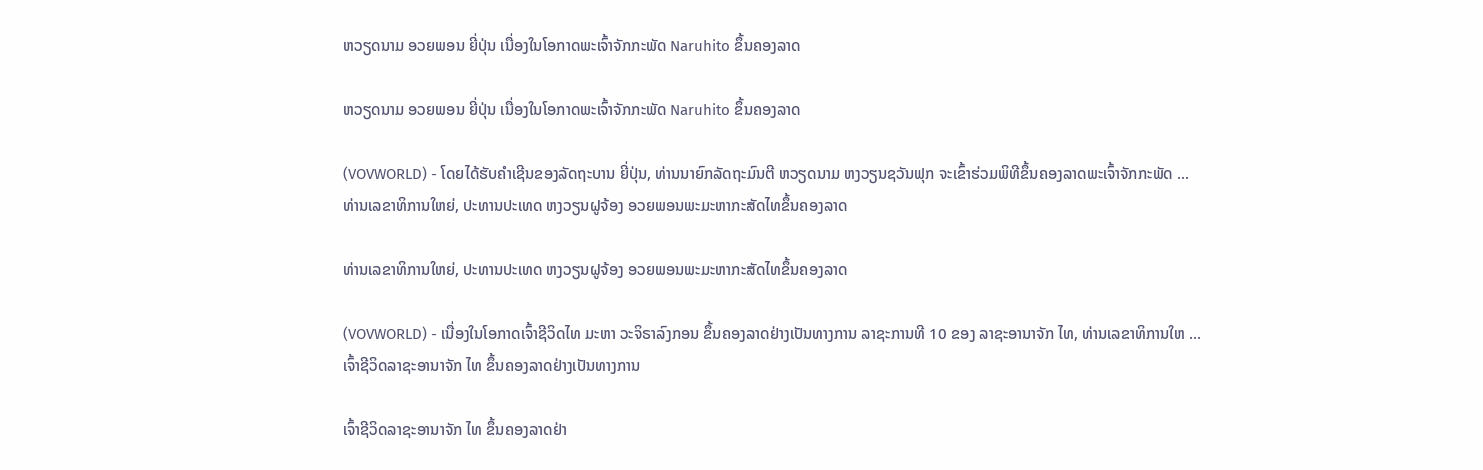ຫວຽດນາມ ອວຍພອນ ຍີ່ປຸ່ນ ເນື່ອງໃນໂອກາດພະເຈົ້າຈັກກະພັດ Naruhito ຂຶ້ນຄອງລາດ

ຫວຽດນາມ ອວຍພອນ ຍີ່ປຸ່ນ ເນື່ອງໃນໂອກາດພະເຈົ້າຈັກກະພັດ Naruhito ຂຶ້ນຄອງລາດ

(VOVWORLD) - ໂດຍໄດ້ຮັບຄຳເຊີນຂອງລັດຖະບານ ຍີ່ປຸ່ນ, ທ່ານນາຍົກລັດຖະມົນຕີ ຫວຽດນາມ ຫງວຽນຊວັນຟຸກ ຈະເຂົ້າຮ່ວມພິທີຂຶ້ນຄອງລາດພະເຈົ້າຈັກກະພັດ ...
ທ່ານເລຂາທິການໃຫຍ່, ປະທານປະເທດ ຫງວຽນຝູຈ້ອງ ອວຍພອນພະມະຫາກະສັດໄທຂຶ້ນຄອງລາດ

ທ່ານເລຂາທິການໃຫຍ່, ປະທານປະເທດ ຫງວຽນຝູຈ້ອງ ອວຍພອນພະມະຫາກະສັດໄທຂຶ້ນຄອງລາດ

(VOVWORLD) - ເນື່ອງໃນໂອກາດເຈົ້າຊີວິດໄທ ມະຫາ ວະຈິຣາລົງກອນ ຂຶ້ນຄອງລາດຢ່າງເປັນທາງການ ລາຊະການທີ 10 ຂອງ ລາຊະອານາຈັກ ໄທ, ທ່ານເລຂາທິການໃຫ ...
ເຈົ້າຊີວິດລາຊະອານາຈັກ ໄທ ຂຶ້ນຄອງລາດຢ່າງເປັນທາງການ

ເຈົ້າຊີວິດລາຊະອານາຈັກ ໄທ ຂຶ້ນຄອງລາດຢ່າ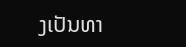ງເປັນທາ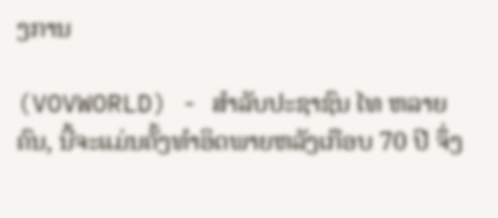ງການ

(VOVWORLD) - ສຳລັບປະຊາຊົນ ໄທ ຫລາຍຄົນ, ນີ້ຈະແມ່ນຄັ້ງທຳອິດພາຍຫລັງເກືອບ 70 ປີ ຈຶ່ງ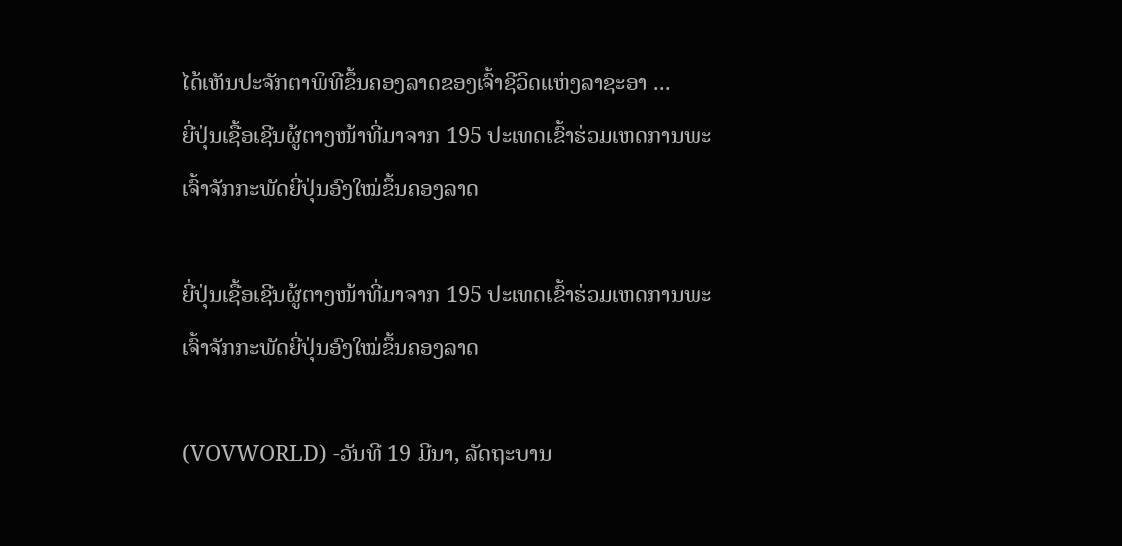ໄດ້ເຫັນປະຈັກຕາພິທີຂຶ້ນຄອງລາດຂອງເຈົ້າຊີວິດແຫ່ງລາຊະອາ ...
ຍີ່ປຸ່ນເຊື້ອເຊີນຜູ້ຕາງໜ້າທີ່ມາຈາກ 195 ປະເທດເຂົ້າຮ່ວມເຫດການພະເຈົ້າຈັກກະພັດຍີ່ປຸ່ນອົງໃໝ່ຂຶ້ນຄອງລາດ

ຍີ່ປຸ່ນເຊື້ອເຊີນຜູ້ຕາງໜ້າທີ່ມາຈາກ 195 ປະເທດເຂົ້າຮ່ວມເຫດການພະເຈົ້າຈັກກະພັດຍີ່ປຸ່ນອົງໃໝ່ຂຶ້ນຄອງລາດ

(VOVWORLD) -ວັນທີ 19 ມີນາ, ລັດຖະບານ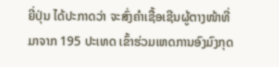ຍີ່ປຸ່ນ ໄດ້ປະກາດວ່າ ຈະສົ່ງຄຳເຊື້ອເຊີນຜູ້ຕາງໜ້າທີ່ມາຈາກ 195 ປະເທດ ເຂົ້າຮ່ວມເຫດການອົງມົງກຸດ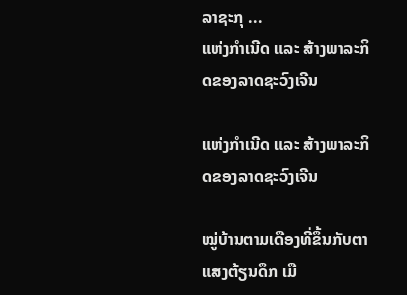ລາຊະກຸ ...
ແຫ່ງກຳເນີດ ແລະ ສ້າງພາລະກິດຂອງລາດຊະວົງເຈີນ

ແຫ່ງກຳເນີດ ແລະ ສ້າງພາລະກິດຂອງລາດຊະວົງເຈີນ

ໝູ່ບ້ານຕາມເດືອງທີ່ຂຶ້ນກັບຕາແສງຕ້ຽນດຶກ ເມື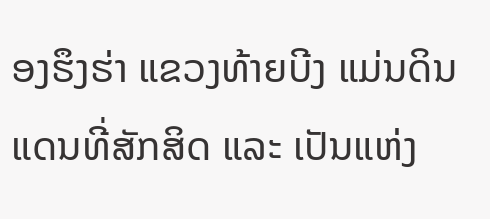ອງຮຶງຮ່າ ແຂວງທ້າຍບີງ ແມ່ນດິນແດນທີ່ສັກສິດ ແລະ ເປັນແຫ່ງ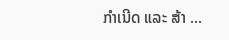ກຳເນີດ ແລະ ສ້າ ...